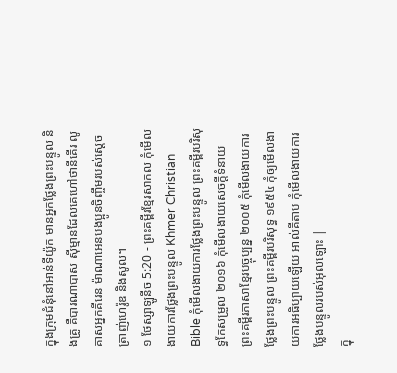ក្នុងក្រុមជំនុំនៅអាន់ទីយ៉ូក មានអ្នកថ្លែងព្រះបន្ទូល និងគ្រូ គឺបារណាបាស ស៊ីម្មានដែលគេហៅថានីគើរ លូគាសអ្នកគីរេន ម៉ាណាអេនបងប្អូនចិញ្ចឹមរបស់ស្ដេចត្រាញ់ហេរ៉ូឌ និងសូល។
១ ថែស្សាឡូនីច 5:20 - ព្រះគម្ពីរខ្មែរសាកល កុំមើលងាយការថ្លែងព្រះបន្ទូល Khmer Christian Bible កុំមើលងាយការថ្លែងព្រះបន្ទូល ព្រះគម្ពីរបរិសុទ្ធកែសម្រួល ២០១៦ កុំមើលងាយសេចក្ដីទំនាយ ព្រះគម្ពីរភាសាខ្មែរបច្ចុប្បន្ន ២០០៥ កុំមើលងាយការថ្លែងព្រះបន្ទូល ព្រះគម្ពីរបរិសុទ្ធ ១៩៥៤ កុំឲ្យមើលងាយការអធិប្បាយឡើយ អាល់គីតាប កុំមើលងាយការថ្លែងបន្ទូលរបស់អុលឡោះ |
ក្នុ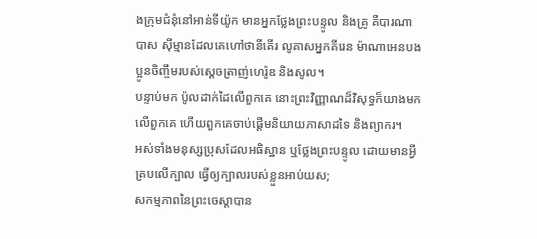ងក្រុមជំនុំនៅអាន់ទីយ៉ូក មានអ្នកថ្លែងព្រះបន្ទូល និងគ្រូ គឺបារណាបាស ស៊ីម្មានដែលគេហៅថានីគើរ លូគាសអ្នកគីរេន ម៉ាណាអេនបងប្អូនចិញ្ចឹមរបស់ស្ដេចត្រាញ់ហេរ៉ូឌ និងសូល។
បន្ទាប់មក ប៉ូលដាក់ដៃលើពួកគេ នោះព្រះវិញ្ញាណដ៏វិសុទ្ធក៏យាងមកលើពួកគេ ហើយពួកគេចាប់ផ្ដើមនិយាយភាសាដទៃ និងព្យាករ។
អស់ទាំងមនុស្សប្រុសដែលអធិស្ឋាន ឬថ្លែងព្រះបន្ទូល ដោយមានអ្វីគ្របលើក្បាល ធ្វើឲ្យក្បាលរបស់ខ្លួនអាប់យស;
សកម្មភាពនៃព្រះចេស្ដាបាន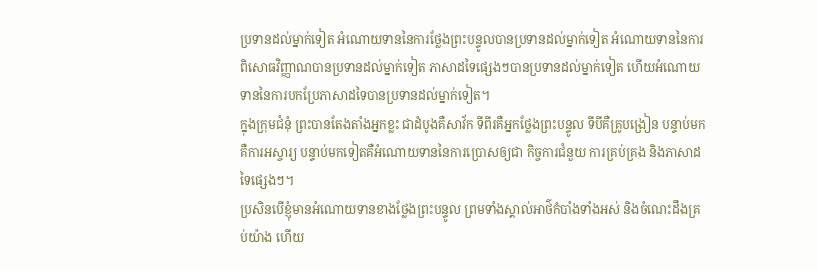ប្រទានដល់ម្នាក់ទៀត អំណោយទាននៃការថ្លែងព្រះបន្ទូលបានប្រទានដល់ម្នាក់ទៀត អំណោយទាននៃការពិសោធវិញ្ញាណបានប្រទានដល់ម្នាក់ទៀត ភាសាដទៃផ្សេងៗបានប្រទានដល់ម្នាក់ទៀត ហើយអំណោយទាននៃការបកប្រែភាសាដទៃបានប្រទានដល់ម្នាក់ទៀត។
ក្នុងក្រុមជំនុំ ព្រះបានតែងតាំងអ្នកខ្លះ ជាដំបូងគឺសាវ័ក ទីពីរគឺអ្នកថ្លែងព្រះបន្ទូល ទីបីគឺគ្រូបង្រៀន បន្ទាប់មកគឺការអស្ចារ្យ បន្ទាប់មកទៀតគឺអំណោយទាននៃការប្រោសឲ្យជា កិច្ចការជំនួយ ការគ្រប់គ្រង និងភាសាដទៃផ្សេងៗ។
ប្រសិនបើខ្ញុំមានអំណោយទានខាងថ្លែងព្រះបន្ទូល ព្រមទាំងស្គាល់អាថ៌កំបាំងទាំងអស់ និងចំណេះដឹងគ្រប់យ៉ាង ហើយ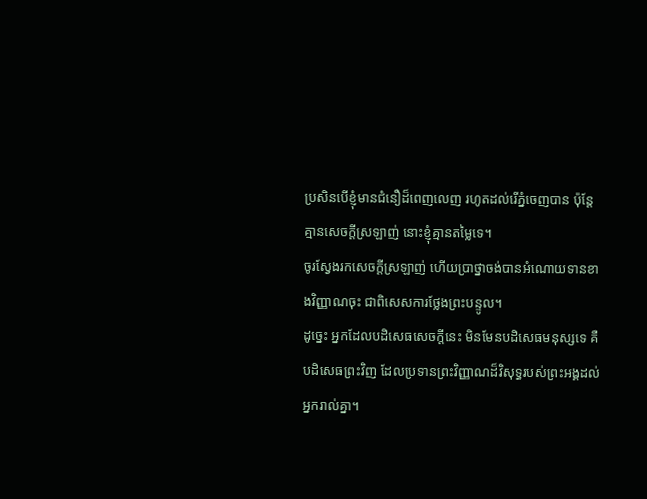ប្រសិនបើខ្ញុំមានជំនឿដ៏ពេញលេញ រហូតដល់រើភ្នំចេញបាន ប៉ុន្តែគ្មានសេចក្ដីស្រឡាញ់ នោះខ្ញុំគ្មានតម្លៃទេ។
ចូរស្វែងរកសេចក្ដីស្រឡាញ់ ហើយប្រាថ្នាចង់បានអំណោយទានខាងវិញ្ញាណចុះ ជាពិសេសការថ្លែងព្រះបន្ទូល។
ដូច្នេះ អ្នកដែលបដិសេធសេចក្ដីនេះ មិនមែនបដិសេធមនុស្សទេ គឺបដិសេធព្រះវិញ ដែលប្រទានព្រះវិញ្ញាណដ៏វិសុទ្ធរបស់ព្រះអង្គដល់អ្នករាល់គ្នា។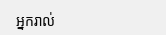អ្នករាល់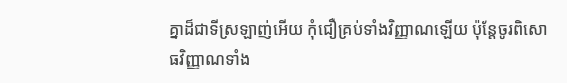គ្នាដ៏ជាទីស្រឡាញ់អើយ កុំជឿគ្រប់ទាំងវិញ្ញាណឡើយ ប៉ុន្តែចូរពិសោធវិញ្ញាណទាំង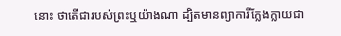នោះ ថាតើជារបស់ព្រះឬយ៉ាងណា ដ្បិតមានព្យាការីក្លែងក្លាយជា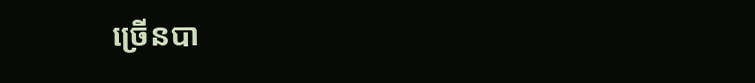ច្រើនបា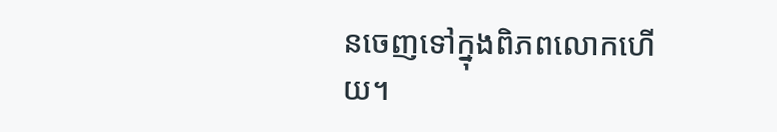នចេញទៅក្នុងពិភពលោកហើយ។